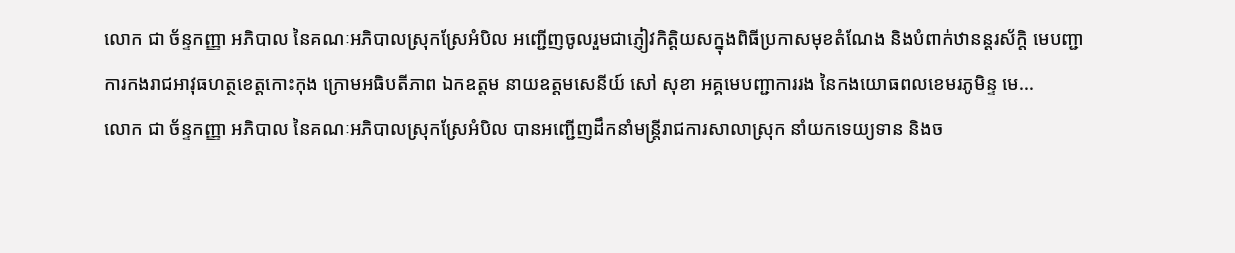លោក ជា ច័ន្ទកញ្ញា អភិបាល នៃគណៈអភិបាលស្រុកស្រែអំបិល អញ្ជើញចូលរួមជាភ្ញៀវកិត្តិយសក្នុងពិធីប្រកាសមុខតំណែង និងបំពាក់ឋានន្តរស័ក្តិ មេបញ្ជាការកងរាជអាវុធហត្ថខេត្តកោះកុង ក្រោមអធិបតីភាព ឯកឧត្តម នាយឧត្តមសេនីយ៍ សៅ សុខា អគ្គមេបញ្ជាការរង នៃកងយោធពលខេមរភូមិន្ទ មេ...
លោក ជា ច័ន្ទកញ្ញា អភិបាល នៃគណៈអភិបាលស្រុកស្រែអំបិល បានអញ្ជើញដឹកនាំមន្រ្តីរាជការសាលាស្រុក នាំយកទេយ្យទាន និងច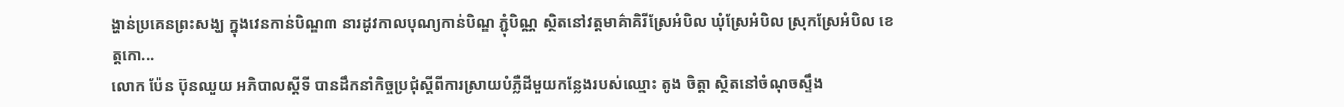ង្ហាន់ប្រគេនព្រះសង្ឃ ក្នុងវេនកាន់បិណ្ឌ៣ នារដូវកាលបុណ្យកាន់បិណ្ឌ ភ្ជុំបិណ្ណ ស្ថិតនៅវត្តមាគ៌ាគិរីស្រែអំបិល ឃុំស្រែអំបិល ស្រុកស្រែអំបិល ខេត្តកោ...
លោក ប៉ែន ប៊ុនឈួយ អភិបាលស្ដីទី បានដឹកនាំកិច្ចប្រជុំស្ដីពីការស្រាយបំភ្លឺដីមួយកន្លែងរបស់ឈ្មោះ តូង ចិត្តា ស្ថិតនៅចំណុចស្ទឹង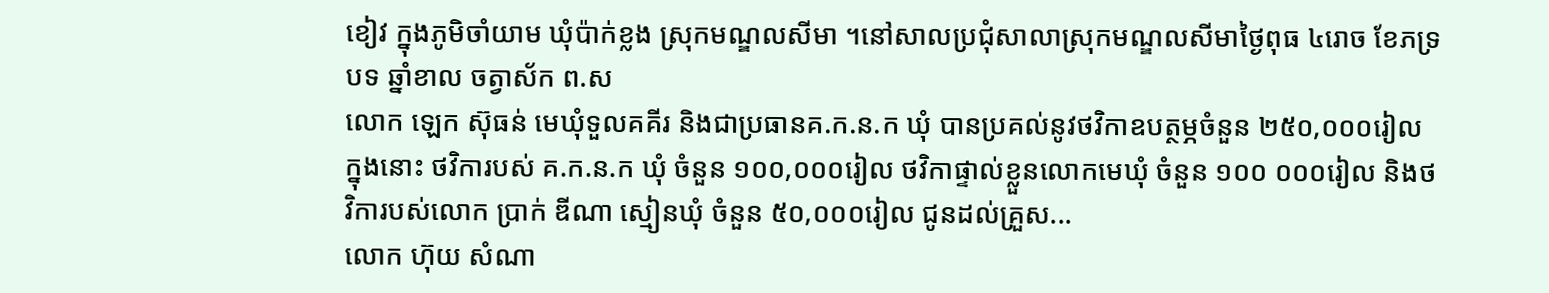ខៀវ ក្នុងភូមិចាំយាម ឃុំប៉ាក់ខ្លង ស្រុកមណ្ឌលសីមា ។នៅសាលប្រជុំសាលាស្រុកមណ្ឌលសីមាថ្ងៃពុធ ៤រោច ខែភទ្របទ ឆ្នាំខាល ចត្វាស័ក ព.ស
លោក ឡេក ស៊ុធន់ មេឃុំទួលគគីរ និងជាប្រធានគ.ក.ន.ក ឃុំ បានប្រគល់នូវថវិកាឧបត្ថម្ភចំនួន ២៥០,០០០រៀល ក្នុងនោះ ថវិការបស់ គ.ក.ន.ក ឃុំ ចំនួន ១០០,០០០រៀល ថវិកាផ្ទាល់ខ្លួនលោកមេឃុំ ចំនួន ១០០ ០០០រៀល និងថវិការបស់លោក ប្រាក់ ឌីណា ស្មៀនឃុំ ចំនួន ៥០,០០០រៀល ជូនដល់គ្រួស...
លោក ហ៊ុយ សំណា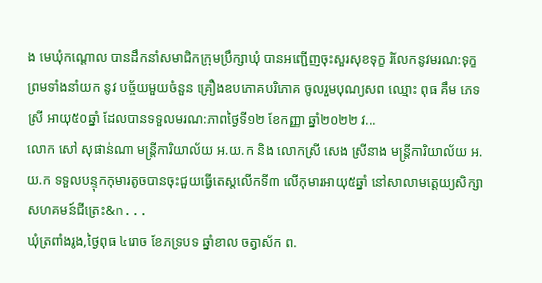ង មេឃុំកណ្តោល បានដឹកនាំសមាជិកក្រុមប្រឹក្សាឃុំ បានអញ្ជើញចុះសួរសុខទុក្ខ រំលែកនូវមរណ:ទុក្ខ ព្រមទាំងនាំយក នូវ បច្ច័យមួយចំនួន គ្រឿងឧបភោគបរិភោគ ចូលរួមបុណ្យសព ឈ្មោះ ពុធ គឹម ភេទស្រី អាយុ៥០ឆ្នាំ ដែលបានទទួលមរណ:ភាពថ្ងៃទី១២ ខែកញ្ញា ឆ្នាំ២០២២ វ...
លោក សៅ សុផាន់ណា មន្ត្រីការិយាល័យ អ.យ.ក និង លោកស្រី សេង ស្រីនាង មន្ត្រីការិយាល័យ អ.យ.ក ទទួលបន្ទុកកុមារតូចបានចុះជួយធ្វើតេស្តលើកទី៣ លើកុមារអាយុ៥ឆ្នាំ នៅសាលាមត្តេយ្យសិក្សាសហគមន៍ជីត្រេះ&n...
ឃុំត្រពាំងរូង,ថ្ងៃពុធ ៤រោច ខែភទ្របទ ឆ្នាំខាល ចត្វាស័ក ព.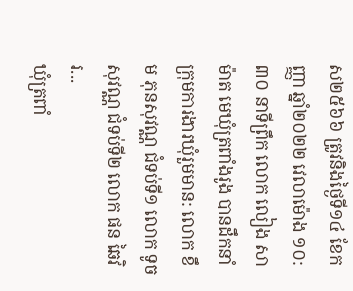ស២៥៦៦ ត្រូវនិងថ្ងៃទី១៤ ខែកញ្ញា ឆ្នាំ២០២២ វេលាម៉ោង ១០:៣០ នាទីព្រឹក លោក លៀង សាម៉ាត មេឃុំត្រពាំងរូង បានដឹកនាំក្រុមការងារឃុំរួមមាន: លោក ខឹម ភុនសុវណ្ណ ជំទប់ទី១ លោក ទូច សុវណ្ណ ជំទប់ទី២ លោក ផន ឆៃវិរ...
ឃុំត្រពាំ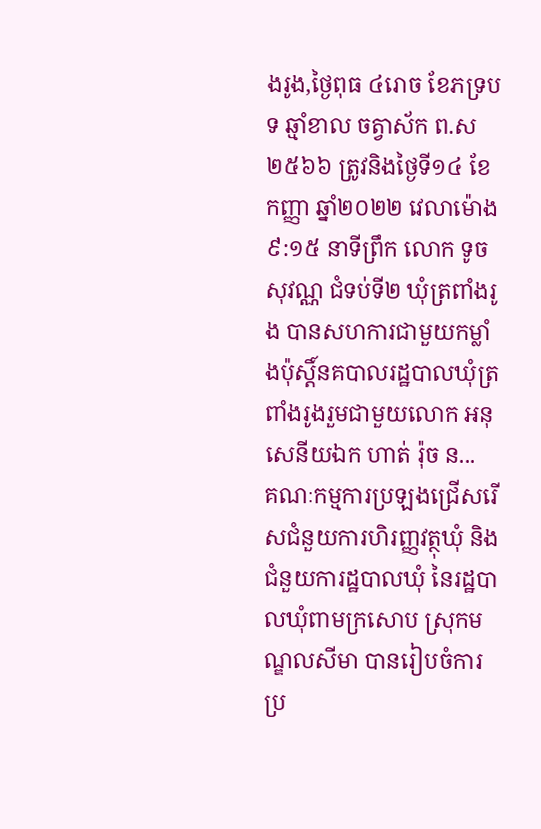ងរូង,ថ្ងៃពុធ ៤រោច ខែភទ្របទ ឆ្មាំខាល ចត្វាស័ក ព.ស ២៥៦៦ ត្រូវនិងថ្ងៃទី១៤ ខែកញ្ញា ឆ្នាំ២០២២ វេលាម៉ោង ៩:១៥ នាទីព្រឹក លោក ទូច សុវណ្ណ ជំទប់ទី២ ឃុំត្រពាំងរូង បានសហការជាមួយកម្លាំងប៉ុស្តិ៍នគបាលរដ្ឋបាលឃុំត្រពាំងរូងរួមជាមួយលោក អនុសេនីយឯក ហាត់ រ៉ុច ន...
គណៈកម្មការប្រឡងជ្រើសរើសជំនួយការហិរញ្ញវត្ថុឃុំ និងជំនួយការដ្ឋបាលឃុំ នៃរដ្ឋបាលឃុំពាមក្រសោប ស្រុកមណ្ឌលសីមា បានរៀបចំការប្រ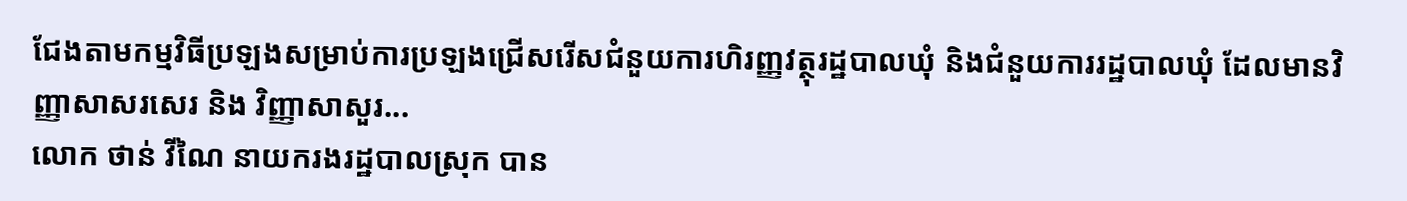ជែងតាមកម្មវិធីប្រឡងសម្រាប់ការប្រឡងជ្រើសរើសជំនួយការហិរញ្ញវត្ថុរដ្ឋបាលឃុំ និងជំនួយការរដ្ឋបាលឃុំ ដែលមានវិញ្ញាសាសរសេរ និង វិញ្ញាសាសួរ...
លោក ថាន់ វីណៃ នាយករងរដ្ឋបាលស្រុក បាន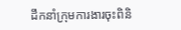ដឹកនាំក្រុមការងារចុះពិនិ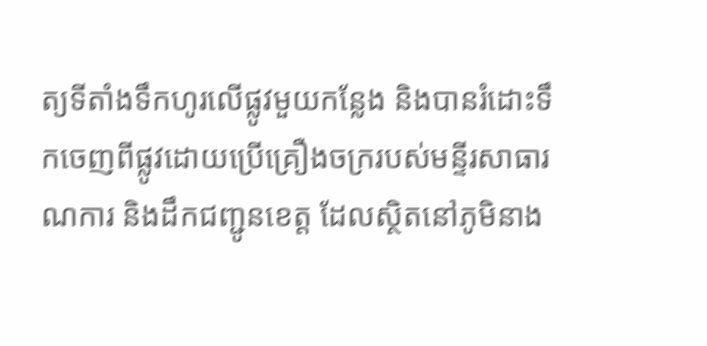ត្យទីតាំងទឹកហូរលើផ្លូវមួយកន្លែង និងបានរំដោះទឹកចេញពីផ្លូវដោយប្រើគ្រឿងចក្ររបស់មន្ទីរសាធារណការ និងដឹកជញ្ជូនខេត្ត ដែលស្ថិតនៅភូមិនាង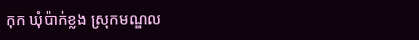កុក ឃុំប៉ាក់ខ្លង ស្រុកមណ្ឌល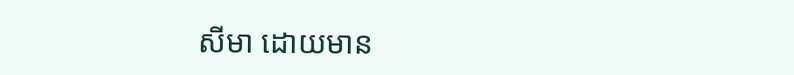សីមា ដោយមាន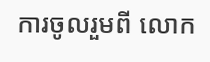ការចូលរួមពី លោក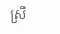ស្រី